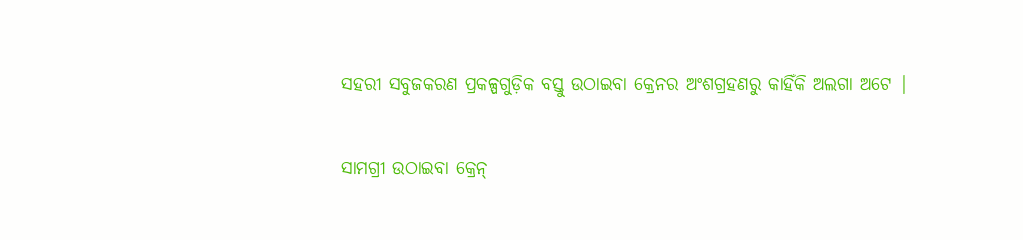ସହରୀ ସବୁଜକରଣ ପ୍ରକଳ୍ପଗୁଡ଼ିକ ବସ୍ତୁ ଉଠାଇବା କ୍ରେନର ଅଂଶଗ୍ରହଣରୁ କାହିଁକି ଅଲଗା ଅଟେ |

ସାମଗ୍ରୀ ଉଠାଇବା କ୍ରେନ୍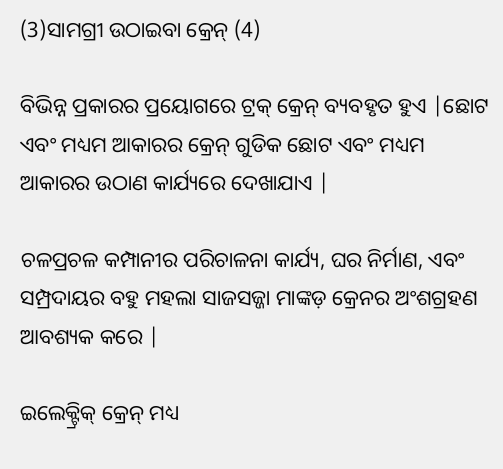(3)ସାମଗ୍ରୀ ଉଠାଇବା କ୍ରେନ୍ (4)

ବିଭିନ୍ନ ପ୍ରକାରର ପ୍ରୟୋଗରେ ଟ୍ରକ୍ କ୍ରେନ୍ ବ୍ୟବହୃତ ହୁଏ |ଛୋଟ ଏବଂ ମଧ୍ୟମ ଆକାରର କ୍ରେନ୍ ଗୁଡିକ ଛୋଟ ଏବଂ ମଧ୍ୟମ ଆକାରର ଉଠାଣ କାର୍ଯ୍ୟରେ ଦେଖାଯାଏ |

ଚଳପ୍ରଚଳ କମ୍ପାନୀର ପରିଚାଳନା କାର୍ଯ୍ୟ, ଘର ନିର୍ମାଣ, ଏବଂ ସମ୍ପ୍ରଦାୟର ବହୁ ମହଲା ସାଜସଜ୍ଜା ମାଙ୍କଡ଼ କ୍ରେନର ଅଂଶଗ୍ରହଣ ଆବଶ୍ୟକ କରେ |

ଇଲେକ୍ଟ୍ରିକ୍ କ୍ରେନ୍ ମଧ୍ୟ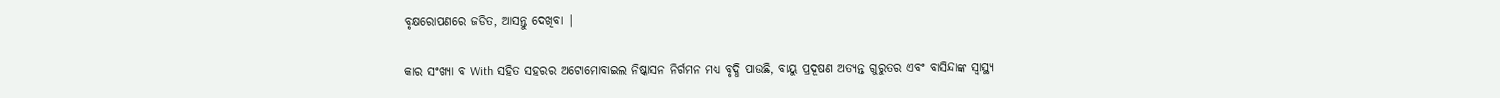ବୃକ୍ଷରୋପଣରେ ଜଡିତ, ଆସନ୍ତୁ ଦେଖିବା |

କାର ସଂଖ୍ୟା ବ With ସହିତ ସହରର ଅଟୋମୋବାଇଲ ନିଷ୍କାସନ ନିର୍ଗମନ ମଧ୍ୟ ବୃଦ୍ଧି ପାଉଛି, ବାୟୁ ପ୍ରଦୂଷଣ ଅତ୍ୟନ୍ତ ଗୁରୁତର ଏବଂ ବାସିନ୍ଦାଙ୍କ ସ୍ୱାସ୍ଥ୍ୟ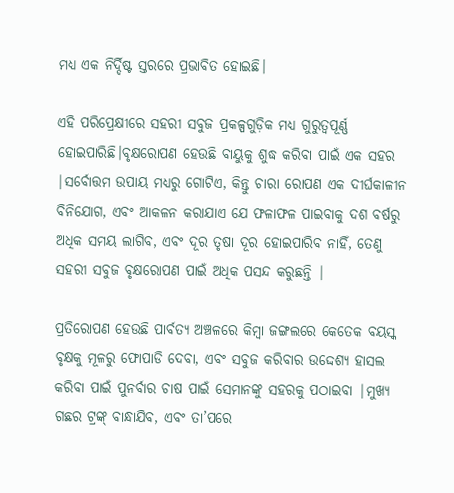ମଧ୍ୟ ଏକ ନିର୍ଦ୍ଦିଷ୍ଟ ସ୍ତରରେ ପ୍ରଭାବିତ ହୋଇଛି।

ଏହି ପରିପ୍ରେକ୍ଷୀରେ ସହରୀ ସବୁଜ ପ୍ରକଳ୍ପଗୁଡ଼ିକ ମଧ୍ୟ ଗୁରୁତ୍ୱପୂର୍ଣ୍ଣ ହୋଇପାରିଛି।ବୃକ୍ଷରୋପଣ ହେଉଛି ବାୟୁକୁ ଶୁଦ୍ଧ କରିବା ପାଇଁ ଏକ ସହର |ସର୍ବୋତ୍ତମ ଉପାୟ ମଧ୍ୟରୁ ଗୋଟିଏ, କିନ୍ତୁ ଚାରା ରୋପଣ ଏକ ଦୀର୍ଘକାଳୀନ ବିନିଯୋଗ, ଏବଂ ଆକଳନ କରାଯାଏ ଯେ ଫଳାଫଳ ପାଇବାକୁ ଦଶ ବର୍ଷରୁ ଅଧିକ ସମୟ ଲାଗିବ, ଏବଂ ଦୂର ତୃଷା ଦୂର ହୋଇପାରିବ ନାହିଁ, ତେଣୁ ସହରୀ ସବୁଜ ବୃକ୍ଷରୋପଣ ପାଇଁ ଅଧିକ ପସନ୍ଦ କରୁଛନ୍ତି |

ପ୍ରତିରୋପଣ ହେଉଛି ପାର୍ବତ୍ୟ ଅଞ୍ଚଳରେ କିମ୍ବା ଜଙ୍ଗଲରେ କେତେକ ବୟସ୍କ ବୃକ୍ଷକୁ ମୂଳରୁ ଫୋପାଡି ଦେବା, ଏବଂ ସବୁଜ କରିବାର ଉଦ୍ଦେଶ୍ୟ ହାସଲ କରିବା ପାଇଁ ପୁନର୍ବାର ଚାଷ ପାଇଁ ସେମାନଙ୍କୁ ସହରକୁ ପଠାଇବା |ମୁଖ୍ୟ ଗଛର ଟ୍ରଙ୍କ୍ ବାନ୍ଧାଯିବ, ଏବଂ ତା’ପରେ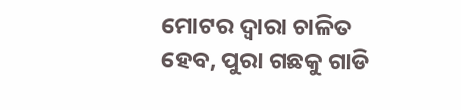ମୋଟର ଦ୍ୱାରା ଚାଳିତ ହେବ, ପୁରା ଗଛକୁ ଗାଡି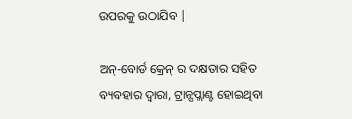ଉପରକୁ ଉଠାଯିବ |

ଅନ୍-ବୋର୍ଡ କ୍ରେନ୍ ର ଦକ୍ଷତାର ସହିତ ବ୍ୟବହାର ଦ୍ୱାରା, ଟ୍ରାନ୍ସପ୍ଲାଣ୍ଟ ହୋଇଥିବା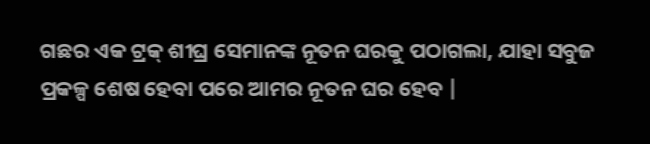ଗଛର ଏକ ଟ୍ରକ୍ ଶୀଘ୍ର ସେମାନଙ୍କ ନୂତନ ଘରକୁ ପଠାଗଲା, ଯାହା ସବୁଜ ପ୍ରକଳ୍ପ ଶେଷ ହେବା ପରେ ଆମର ନୂତନ ଘର ହେବ |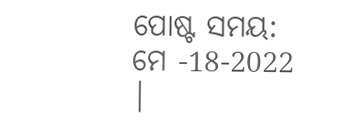ପୋଷ୍ଟ ସମୟ: ମେ -18-2022 |